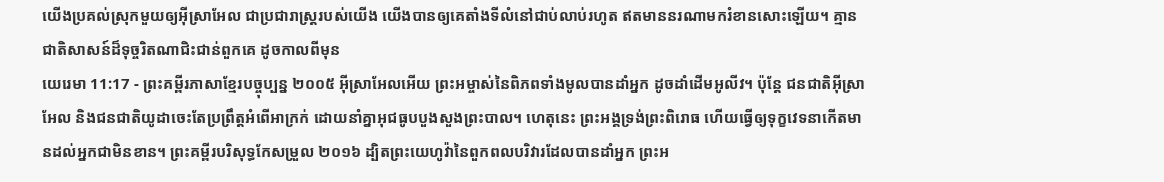យើងប្រគល់ស្រុកមួយឲ្យអ៊ីស្រាអែល ជាប្រជារាស្ត្ររបស់យើង យើងបានឲ្យគេតាំងទីលំនៅជាប់លាប់រហូត ឥតមាននរណាមករំខានសោះឡើយ។ គ្មានជាតិសាសន៍ដ៏ទុច្ចរិតណាជិះជាន់ពួកគេ ដូចកាលពីមុន
យេរេមា 11:17 - ព្រះគម្ពីរភាសាខ្មែរបច្ចុប្បន្ន ២០០៥ អ៊ីស្រាអែលអើយ ព្រះអម្ចាស់នៃពិភពទាំងមូលបានដាំអ្នក ដូចដាំដើមអូលីវ។ ប៉ុន្តែ ជនជាតិអ៊ីស្រាអែល និងជនជាតិយូដាចេះតែប្រព្រឹត្តអំពើអាក្រក់ ដោយនាំគ្នាអុជធូបបួងសួងព្រះបាល។ ហេតុនេះ ព្រះអង្គទ្រង់ព្រះពិរោធ ហើយធ្វើឲ្យទុក្ខវេទនាកើតមានដល់អ្នកជាមិនខាន។ ព្រះគម្ពីរបរិសុទ្ធកែសម្រួល ២០១៦ ដ្បិតព្រះយេហូវ៉ានៃពួកពលបរិវារដែលបានដាំអ្នក ព្រះអ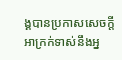ង្គបានប្រកាសសេចក្ដីអាក្រក់ទាស់នឹងអ្ន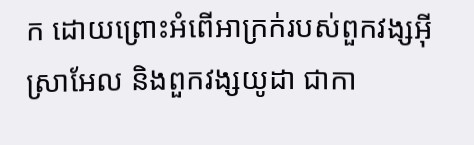ក ដោយព្រោះអំពើអាក្រក់របស់ពួកវង្សអ៊ីស្រាអែល និងពួកវង្សយូដា ជាកា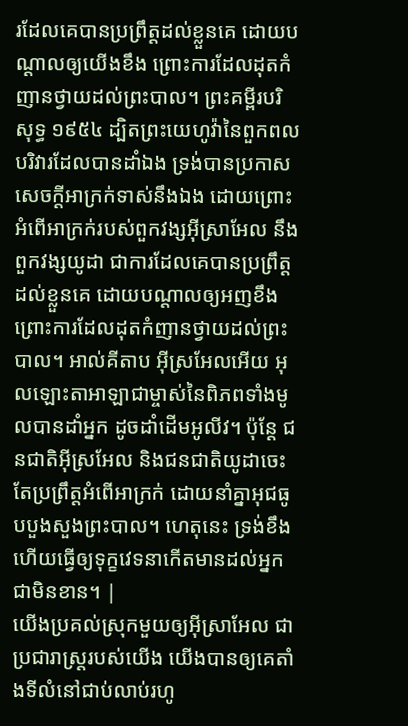រដែលគេបានប្រព្រឹត្តដល់ខ្លួនគេ ដោយបណ្ដាលឲ្យយើងខឹង ព្រោះការដែលដុតកំញានថ្វាយដល់ព្រះបាល។ ព្រះគម្ពីរបរិសុទ្ធ ១៩៥៤ ដ្បិតព្រះយេហូវ៉ានៃពួកពលបរិវារដែលបានដាំឯង ទ្រង់បានប្រកាសសេចក្ដីអាក្រក់ទាស់នឹងឯង ដោយព្រោះអំពើអាក្រក់របស់ពួកវង្សអ៊ីស្រាអែល នឹងពួកវង្សយូដា ជាការដែលគេបានប្រព្រឹត្តដល់ខ្លួនគេ ដោយបណ្តាលឲ្យអញខឹង ព្រោះការដែលដុតកំញានថ្វាយដល់ព្រះបាល។ អាល់គីតាប អ៊ីស្រអែលអើយ អុលឡោះតាអាឡាជាម្ចាស់នៃពិភពទាំងមូលបានដាំអ្នក ដូចដាំដើមអូលីវ។ ប៉ុន្តែ ជនជាតិអ៊ីស្រអែល និងជនជាតិយូដាចេះតែប្រព្រឹត្តអំពើអាក្រក់ ដោយនាំគ្នាអុជធូបបួងសួងព្រះបាល។ ហេតុនេះ ទ្រង់ខឹង ហើយធ្វើឲ្យទុក្ខវេទនាកើតមានដល់អ្នកជាមិនខាន។ |
យើងប្រគល់ស្រុកមួយឲ្យអ៊ីស្រាអែល ជាប្រជារាស្ត្ររបស់យើង យើងបានឲ្យគេតាំងទីលំនៅជាប់លាប់រហូ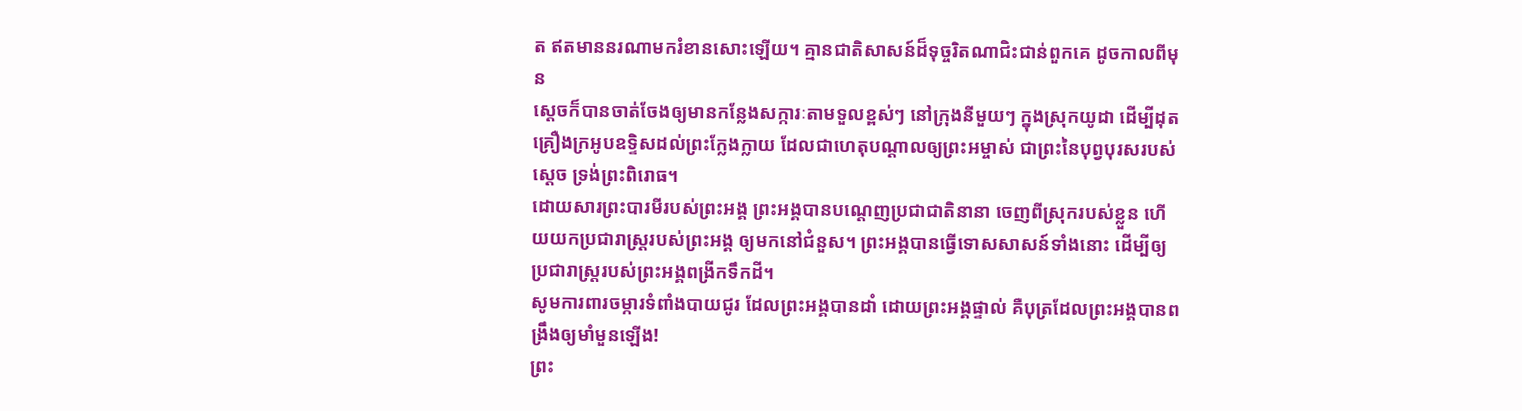ត ឥតមាននរណាមករំខានសោះឡើយ។ គ្មានជាតិសាសន៍ដ៏ទុច្ចរិតណាជិះជាន់ពួកគេ ដូចកាលពីមុន
ស្ដេចក៏បានចាត់ចែងឲ្យមានកន្លែងសក្ការៈតាមទួលខ្ពស់ៗ នៅក្រុងនីមួយៗ ក្នុងស្រុកយូដា ដើម្បីដុតគ្រឿងក្រអូបឧទ្ទិសដល់ព្រះក្លែងក្លាយ ដែលជាហេតុបណ្ដាលឲ្យព្រះអម្ចាស់ ជាព្រះនៃបុព្វបុរសរបស់ស្ដេច ទ្រង់ព្រះពិរោធ។
ដោយសារព្រះបារមីរបស់ព្រះអង្គ ព្រះអង្គបានបណ្ដេញប្រជាជាតិនានា ចេញពីស្រុករបស់ខ្លួន ហើយយកប្រជារាស្ត្ររបស់ព្រះអង្គ ឲ្យមកនៅជំនួស។ ព្រះអង្គបានធ្វើទោសសាសន៍ទាំងនោះ ដើម្បីឲ្យប្រជារាស្ត្ររបស់ព្រះអង្គពង្រីកទឹកដី។
សូមការពារចម្ការទំពាំងបាយជូរ ដែលព្រះអង្គបានដាំ ដោយព្រះអង្គផ្ទាល់ គឺបុត្រដែលព្រះអង្គបានពង្រឹងឲ្យមាំមួនឡើង!
ព្រះ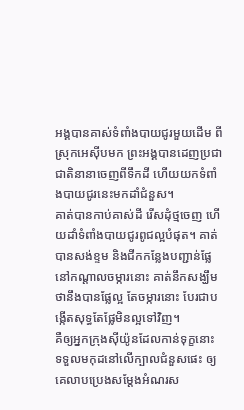អង្គបានគាស់ទំពាំងបាយជូរមួយដើម ពីស្រុកអេស៊ីបមក ព្រះអង្គបានដេញប្រជាជាតិនានាចេញពីទឹកដី ហើយយកទំពាំងបាយជូរនេះមកដាំជំនួស។
គាត់បានកាប់គាស់ដី រើសដុំថ្មចេញ ហើយដាំទំពាំងបាយជូរពូជល្អបំផុត។ គាត់បានសង់ខ្ទម និងជីកកន្លែងបញ្ជាន់ផ្លែ នៅកណ្ដាលចម្ការនោះ គាត់នឹកសង្ឃឹមថានឹងបានផ្លែល្អ តែចម្ការនោះ បែរជាបង្កើតសុទ្ធតែផ្លែមិនល្អទៅវិញ។
គឺឲ្យអ្នកក្រុងស៊ីយ៉ូនដែលកាន់ទុក្ខនោះ ទទួលមកុដនៅលើក្បាលជំនួសផេះ ឲ្យគេលាបប្រេងសម្តែងអំណរស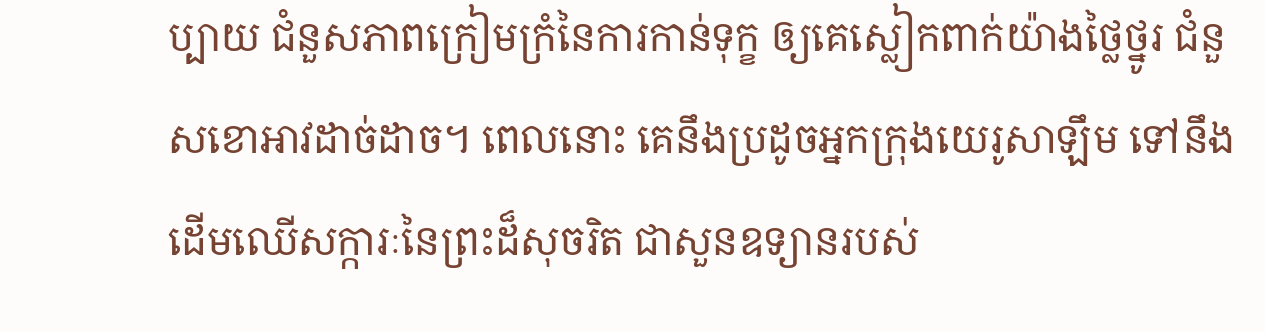ប្បាយ ជំនួសភាពក្រៀមក្រំនៃការកាន់ទុក្ខ ឲ្យគេស្លៀកពាក់យ៉ាងថ្លៃថ្នូរ ជំនួសខោអាវដាច់ដាច។ ពេលនោះ គេនឹងប្រដូចអ្នកក្រុងយេរូសាឡឹម ទៅនឹងដើមឈើសក្ការៈនៃព្រះដ៏សុចរិត ជាសួនឧទ្យានរបស់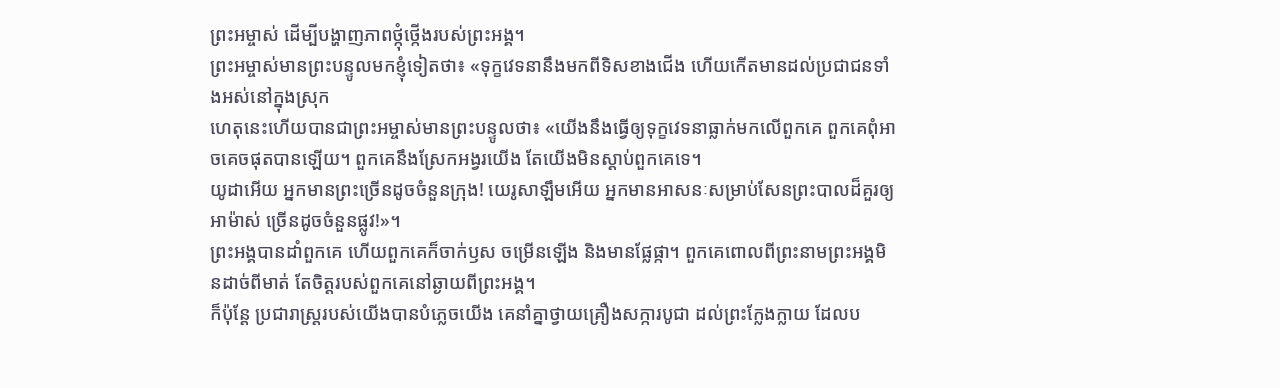ព្រះអម្ចាស់ ដើម្បីបង្ហាញភាពថ្កុំថ្កើងរបស់ព្រះអង្គ។
ព្រះអម្ចាស់មានព្រះបន្ទូលមកខ្ញុំទៀតថា៖ «ទុក្ខវេទនានឹងមកពីទិសខាងជើង ហើយកើតមានដល់ប្រជាជនទាំងអស់នៅក្នុងស្រុក
ហេតុនេះហើយបានជាព្រះអម្ចាស់មានព្រះបន្ទូលថា៖ «យើងនឹងធ្វើឲ្យទុក្ខវេទនាធ្លាក់មកលើពួកគេ ពួកគេពុំអាចគេចផុតបានឡើយ។ ពួកគេនឹងស្រែកអង្វរយើង តែយើងមិនស្ដាប់ពួកគេទេ។
យូដាអើយ អ្នកមានព្រះច្រើនដូចចំនួនក្រុង! យេរូសាឡឹមអើយ អ្នកមានអាសនៈសម្រាប់សែនព្រះបាលដ៏គួរឲ្យអាម៉ាស់ ច្រើនដូចចំនួនផ្លូវ!»។
ព្រះអង្គបានដាំពួកគេ ហើយពួកគេក៏ចាក់ឫស ចម្រើនឡើង និងមានផ្លែផ្កា។ ពួកគេពោលពីព្រះនាមព្រះអង្គមិនដាច់ពីមាត់ តែចិត្តរបស់ពួកគេនៅឆ្ងាយពីព្រះអង្គ។
ក៏ប៉ុន្តែ ប្រជារាស្ត្ររបស់យើងបានបំភ្លេចយើង គេនាំគ្នាថ្វាយគ្រឿងសក្ការបូជា ដល់ព្រះក្លែងក្លាយ ដែលប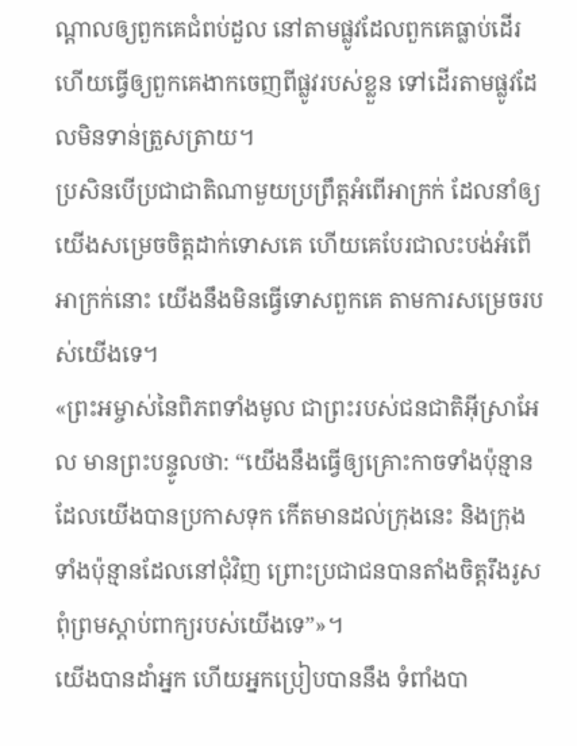ណ្ដាលឲ្យពួកគេជំពប់ដួល នៅតាមផ្លូវដែលពួកគេធ្លាប់ដើរ ហើយធ្វើឲ្យពួកគេងាកចេញពីផ្លូវរបស់ខ្លួន ទៅដើរតាមផ្លូវដែលមិនទាន់ត្រួសត្រាយ។
ប្រសិនបើប្រជាជាតិណាមួយប្រព្រឹត្តអំពើអាក្រក់ ដែលនាំឲ្យយើងសម្រេចចិត្តដាក់ទោសគេ ហើយគេបែរជាលះបង់អំពើអាក្រក់នោះ យើងនឹងមិនធ្វើទោសពួកគេ តាមការសម្រេចរបស់យើងទេ។
«ព្រះអម្ចាស់នៃពិភពទាំងមូល ជាព្រះរបស់ជនជាតិអ៊ីស្រាអែល មានព្រះបន្ទូលថា: “យើងនឹងធ្វើឲ្យគ្រោះកាចទាំងប៉ុន្មានដែលយើងបានប្រកាសទុក កើតមានដល់ក្រុងនេះ និងក្រុងទាំងប៉ុន្មានដែលនៅជុំវិញ ព្រោះប្រជាជនបានតាំងចិត្តរឹងរូស ពុំព្រមស្ដាប់ពាក្យរបស់យើងទេ”»។
យើងបានដាំអ្នក ហើយអ្នកប្រៀបបាននឹង ទំពាំងបា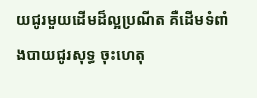យជូរមួយដើមដ៏ល្អប្រណីត គឺដើមទំពាំងបាយជូរសុទ្ធ ចុះហេតុ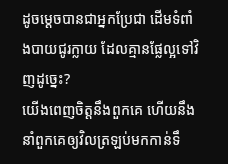ដូចម្ដេចបានជាអ្នកប្រែជា ដើមទំពាំងបាយជូរក្លាយ ដែលគ្មានផ្លែល្អទៅវិញដូច្នេះ?
យើងពេញចិត្តនឹងពួកគេ ហើយនឹងនាំពួកគេឲ្យវិលត្រឡប់មកកាន់ទឹ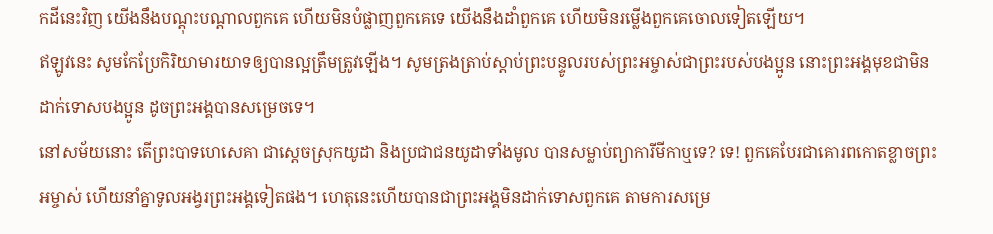កដីនេះវិញ យើងនឹងបណ្ដុះបណ្ដាលពួកគេ ហើយមិនបំផ្លាញពួកគេទេ យើងនឹងដាំពួកគេ ហើយមិនរម្លើងពួកគេចោលទៀតឡើយ។
ឥឡូវនេះ សូមកែប្រែកិរិយាមារយាទឲ្យបានល្អត្រឹមត្រូវឡើង។ សូមត្រងត្រាប់ស្ដាប់ព្រះបន្ទូលរបស់ព្រះអម្ចាស់ជាព្រះរបស់បងប្អូន នោះព្រះអង្គមុខជាមិនដាក់ទោសបងប្អូន ដូចព្រះអង្គបានសម្រេចទេ។
នៅសម័យនោះ តើព្រះបាទហេសេគា ជាស្ដេចស្រុកយូដា និងប្រជាជនយូដាទាំងមូល បានសម្លាប់ព្យាការីមីកាឬទេ? ទេ! ពួកគេបែរជាគោរពកោតខ្លាចព្រះអម្ចាស់ ហើយនាំគ្នាទូលអង្វរព្រះអង្គទៀតផង។ ហេតុនេះហើយបានជាព្រះអង្គមិនដាក់ទោសពួកគេ តាមការសម្រេ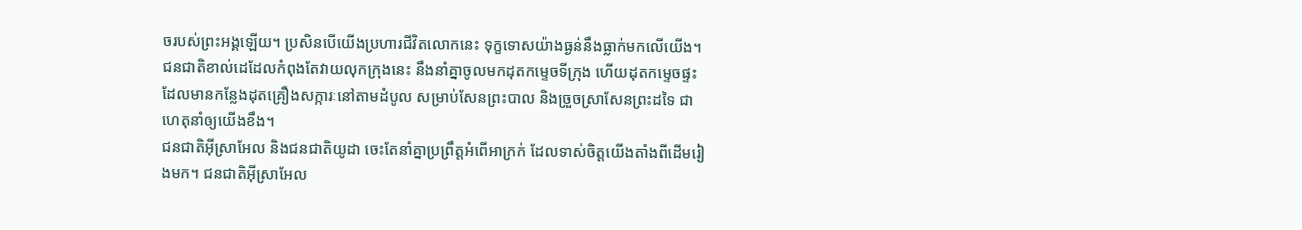ចរបស់ព្រះអង្គឡើយ។ ប្រសិនបើយើងប្រហារជីវិតលោកនេះ ទុក្ខទោសយ៉ាងធ្ងន់នឹងធ្លាក់មកលើយើង។
ជនជាតិខាល់ដេដែលកំពុងតែវាយលុកក្រុងនេះ នឹងនាំគ្នាចូលមកដុតកម្ទេចទីក្រុង ហើយដុតកម្ទេចផ្ទះដែលមានកន្លែងដុតគ្រឿងសក្ការៈនៅតាមដំបូល សម្រាប់សែនព្រះបាល និងច្រួចស្រាសែនព្រះដទៃ ជាហេតុនាំឲ្យយើងខឹង។
ជនជាតិអ៊ីស្រាអែល និងជនជាតិយូដា ចេះតែនាំគ្នាប្រព្រឹត្តអំពើអាក្រក់ ដែលទាស់ចិត្តយើងតាំងពីដើមរៀងមក។ ជនជាតិអ៊ីស្រាអែល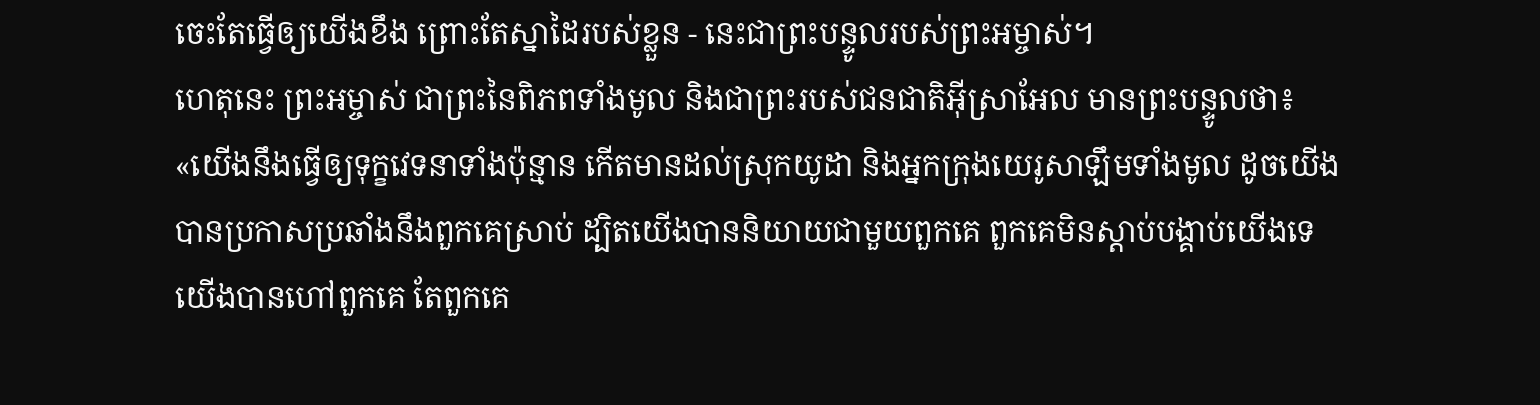ចេះតែធ្វើឲ្យយើងខឹង ព្រោះតែស្នាដៃរបស់ខ្លួន - នេះជាព្រះបន្ទូលរបស់ព្រះអម្ចាស់។
ហេតុនេះ ព្រះអម្ចាស់ ជាព្រះនៃពិភពទាំងមូល និងជាព្រះរបស់ជនជាតិអ៊ីស្រាអែល មានព្រះបន្ទូលថា៖ «យើងនឹងធ្វើឲ្យទុក្ខវេទនាទាំងប៉ុន្មាន កើតមានដល់ស្រុកយូដា និងអ្នកក្រុងយេរូសាឡឹមទាំងមូល ដូចយើងបានប្រកាសប្រឆាំងនឹងពួកគេស្រាប់ ដ្បិតយើងបាននិយាយជាមួយពួកគេ ពួកគេមិនស្ដាប់បង្គាប់យើងទេ យើងបានហៅពួកគេ តែពួកគេ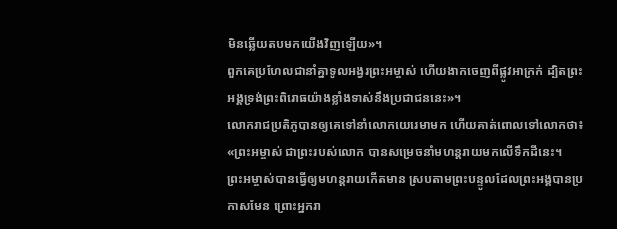មិនឆ្លើយតបមកយើងវិញឡើយ»។
ពួកគេប្រហែលជានាំគ្នាទូលអង្វរព្រះអម្ចាស់ ហើយងាកចេញពីផ្លូវអាក្រក់ ដ្បិតព្រះអង្គទ្រង់ព្រះពិរោធយ៉ាងខ្លាំងទាស់នឹងប្រជាជននេះ»។
លោករាជប្រតិភូបានឲ្យគេទៅនាំលោកយេរេមាមក ហើយគាត់ពោលទៅលោកថា៖ «ព្រះអម្ចាស់ ជាព្រះរបស់លោក បានសម្រេចនាំមហន្តរាយមកលើទឹកដីនេះ។
ព្រះអម្ចាស់បានធ្វើឲ្យមហន្តរាយកើតមាន ស្របតាមព្រះបន្ទូលដែលព្រះអង្គបានប្រកាសមែន ព្រោះអ្នករា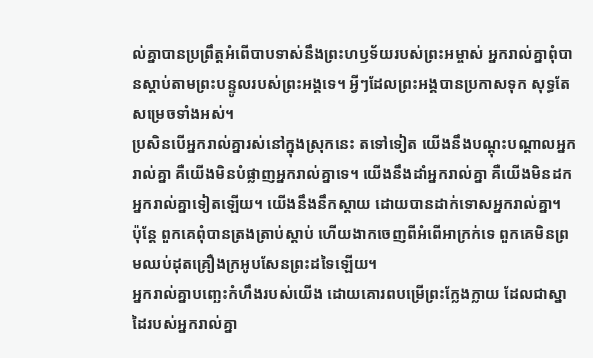ល់គ្នាបានប្រព្រឹត្តអំពើបាបទាស់នឹងព្រះហឫទ័យរបស់ព្រះអម្ចាស់ អ្នករាល់គ្នាពុំបានស្ដាប់តាមព្រះបន្ទូលរបស់ព្រះអង្គទេ។ អ្វីៗដែលព្រះអង្គបានប្រកាសទុក សុទ្ធតែសម្រេចទាំងអស់។
ប្រសិនបើអ្នករាល់គ្នារស់នៅក្នុងស្រុកនេះ តទៅទៀត យើងនឹងបណ្ដុះបណ្ដាលអ្នករាល់គ្នា គឺយើងមិនបំផ្លាញអ្នករាល់គ្នាទេ។ យើងនឹងដាំអ្នករាល់គ្នា គឺយើងមិនដកអ្នករាល់គ្នាទៀតឡើយ។ យើងនឹងនឹកស្ដាយ ដោយបានដាក់ទោសអ្នករាល់គ្នា។
ប៉ុន្តែ ពួកគេពុំបានត្រងត្រាប់ស្ដាប់ ហើយងាកចេញពីអំពើអាក្រក់ទេ ពួកគេមិនព្រមឈប់ដុតគ្រឿងក្រអូបសែនព្រះដទៃឡើយ។
អ្នករាល់គ្នាបញ្ឆេះកំហឹងរបស់យើង ដោយគោរពបម្រើព្រះក្លែងក្លាយ ដែលជាស្នាដៃរបស់អ្នករាល់គ្នា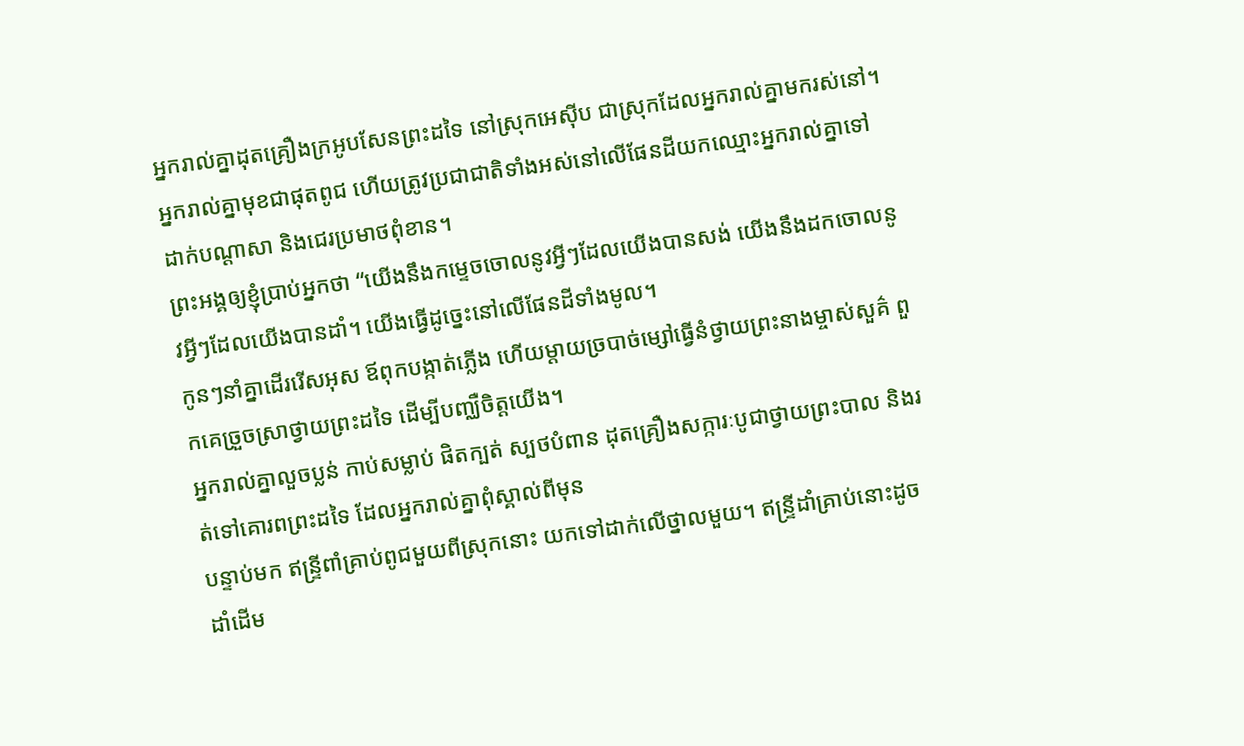អ្នករាល់គ្នាដុតគ្រឿងក្រអូបសែនព្រះដទៃ នៅស្រុកអេស៊ីប ជាស្រុកដែលអ្នករាល់គ្នាមករស់នៅ។ អ្នករាល់គ្នាមុខជាផុតពូជ ហើយត្រូវប្រជាជាតិទាំងអស់នៅលើផែនដីយកឈ្មោះអ្នករាល់គ្នាទៅដាក់បណ្ដាសា និងជេរប្រមាថពុំខាន។
ព្រះអង្គឲ្យខ្ញុំប្រាប់អ្នកថា “យើងនឹងកម្ទេចចោលនូវអ្វីៗដែលយើងបានសង់ យើងនឹងដកចោលនូវអ្វីៗដែលយើងបានដាំ។ យើងធ្វើដូច្នេះនៅលើផែនដីទាំងមូល។
កូនៗនាំគ្នាដើររើសអុស ឪពុកបង្កាត់ភ្លើង ហើយម្ដាយច្របាច់ម្សៅធ្វើនំថ្វាយព្រះនាងម្ចាស់សួគ៌ ពួកគេច្រួចស្រាថ្វាយព្រះដទៃ ដើម្បីបញ្ឈឺចិត្តយើង។
អ្នករាល់គ្នាលួចប្លន់ កាប់សម្លាប់ ផិតក្បត់ ស្បថបំពាន ដុតគ្រឿងសក្ការៈបូជាថ្វាយព្រះបាល និងរត់ទៅគោរពព្រះដទៃ ដែលអ្នករាល់គ្នាពុំស្គាល់ពីមុន
បន្ទាប់មក ឥន្ទ្រីពាំគ្រាប់ពូជមួយពីស្រុកនោះ យកទៅដាក់លើថ្នាលមួយ។ ឥន្ទ្រីដាំគ្រាប់នោះដូចដាំដើម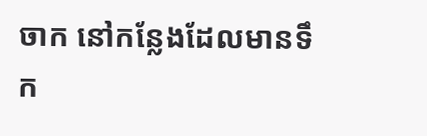ចាក នៅកន្លែងដែលមានទឹក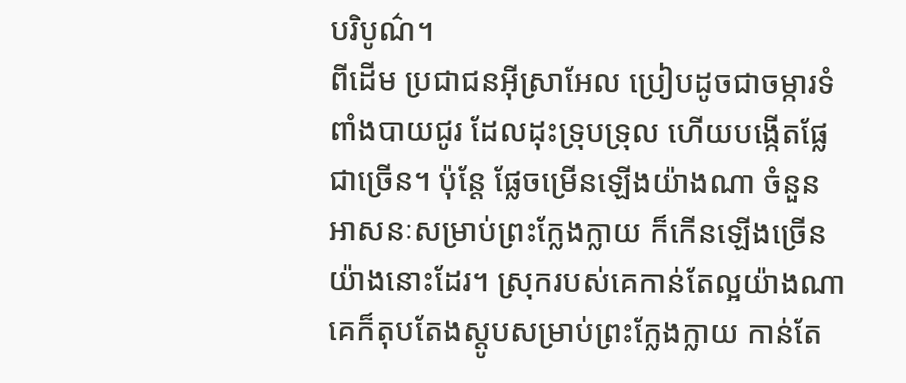បរិបូណ៌។
ពីដើម ប្រជាជនអ៊ីស្រាអែល ប្រៀបដូចជាចម្ការទំពាំងបាយជូរ ដែលដុះទ្រុបទ្រុល ហើយបង្កើតផ្លែជាច្រើន។ ប៉ុន្តែ ផ្លែចម្រើនឡើងយ៉ាងណា ចំនួនអាសនៈសម្រាប់ព្រះក្លែងក្លាយ ក៏កើនឡើងច្រើនយ៉ាងនោះដែរ។ ស្រុករបស់គេកាន់តែល្អយ៉ាងណា គេក៏តុបតែងស្តូបសម្រាប់ព្រះក្លែងក្លាយ កាន់តែ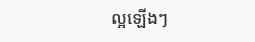ល្អឡើងៗ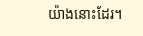យ៉ាងនោះដែរ។